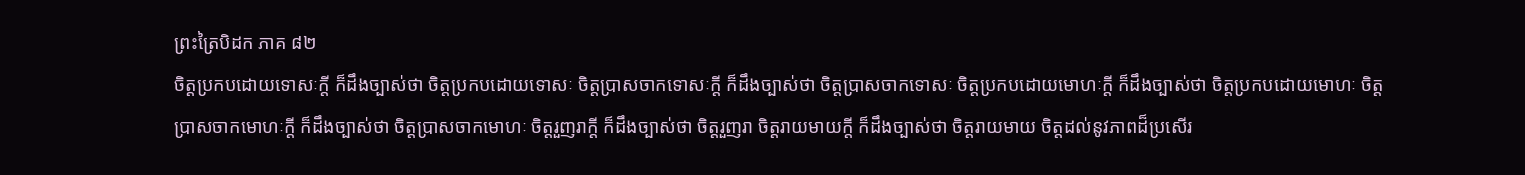ព្រះត្រៃបិដក ភាគ ៨២
ចិត្តប្រកបដោយទោសៈក្តី ក៏ដឹងច្បាស់ថា ចិត្តប្រកបដោយទោសៈ ចិត្តប្រាសចាកទោសៈក្តី ក៏ដឹងច្បាស់ថា ចិត្តប្រាសចាកទោសៈ ចិត្តប្រកបដោយមោហៈក្តី ក៏ដឹងច្បាស់ថា ចិត្តប្រកបដោយមោហៈ ចិត្តប្រាសចាកមោហៈក្តី ក៏ដឹងច្បាស់ថា ចិត្តប្រាសចាកមោហៈ ចិត្តរួញរាក្តី ក៏ដឹងច្បាស់ថា ចិត្តរួញរា ចិត្តរាយមាយក្តី ក៏ដឹងច្បាស់ថា ចិត្តរាយមាយ ចិត្តដល់នូវភាពដ៏ប្រសើរ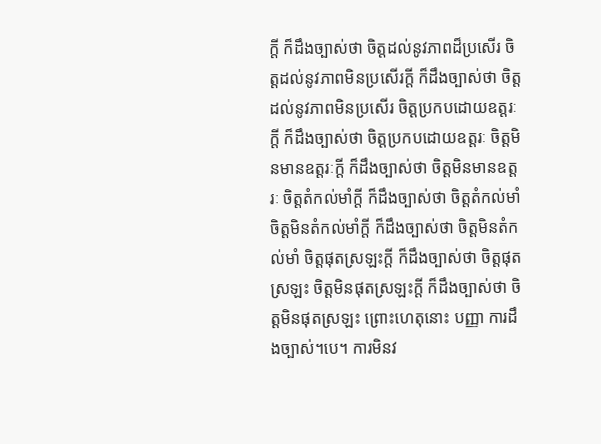ក្តី ក៏ដឹងច្បាស់ថា ចិត្តដល់នូវភាពដ៏ប្រសើរ ចិត្តដល់នូវភាពមិនប្រសើរក្តី ក៏ដឹងច្បាស់ថា ចិត្តដល់នូវភាពមិនប្រសើរ ចិត្តប្រកបដោយឧត្តរៈក្តី ក៏ដឹងច្បាស់ថា ចិត្តប្រកបដោយឧត្តរៈ ចិត្តមិនមានឧត្តរៈក្តី ក៏ដឹងច្បាស់ថា ចិត្តមិនមានឧត្តរៈ ចិត្តតំកល់មាំក្តី ក៏ដឹងច្បាស់ថា ចិត្តតំកល់មាំ ចិត្តមិនតំកល់មាំក្តី ក៏ដឹងច្បាស់ថា ចិត្តមិនតំកល់មាំ ចិត្តផុតស្រឡះក្តី ក៏ដឹងច្បាស់ថា ចិត្តផុតស្រឡះ ចិត្តមិនផុតស្រឡះក្តី ក៏ដឹងច្បាស់ថា ចិត្តមិនផុតស្រឡះ ព្រោះហេតុនោះ បញ្ញា ការដឹងច្បាស់។បេ។ ការមិនវ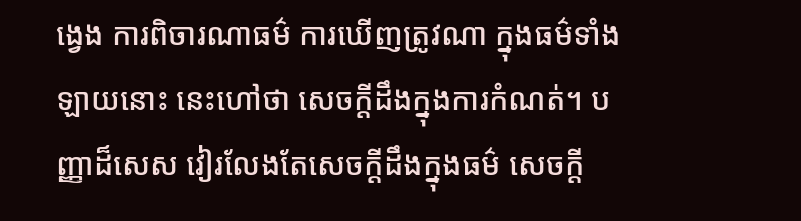ង្វេង ការពិចារណាធម៌ ការឃើញត្រូវណា ក្នុងធម៌ទាំងឡាយនោះ នេះហៅថា សេចក្តីដឹងក្នុងការកំណត់។ បញ្ញាដ៏សេស វៀរលែងតែសេចក្តីដឹងក្នុងធម៌ សេចក្តី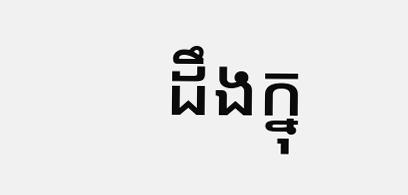ដឹងក្នុ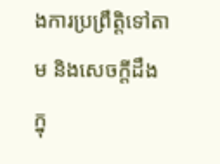ងការប្រព្រឹត្តិទៅតាម និងសេចក្តីដឹងក្នុ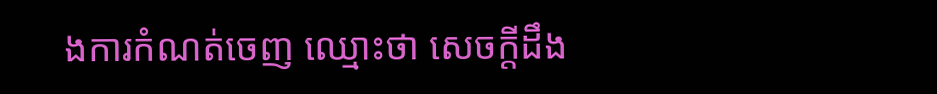ងការកំណត់ចេញ ឈ្មោះថា សេចក្តីដឹង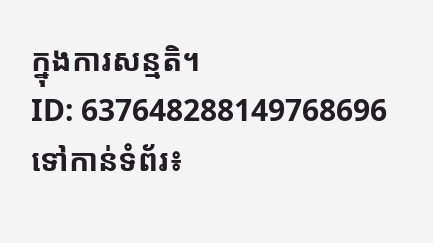ក្នុងការសន្មតិ។
ID: 637648288149768696
ទៅកាន់ទំព័រ៖